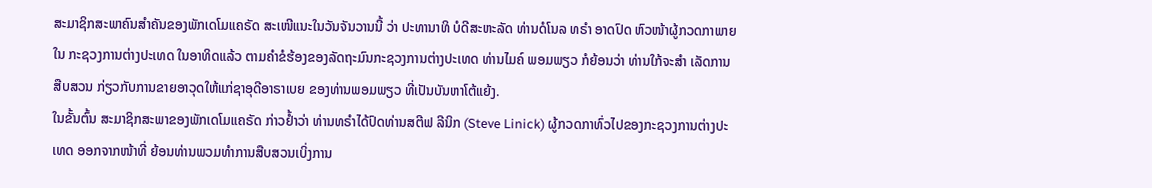ສະມາຊິກສະພາຄົນສຳຄັນຂອງພັກເດໂມແຄຣັດ ສະເໜີແນະໃນວັນຈັນວານນີ້ ວ່າ ປະທານາທິ ບໍດີສະຫະລັດ ທ່ານດໍໂນລ ທຣຳ ອາດປົດ ຫົວໜ້າຜູ້ກວດກາພາຍໃນ ກະຊວງການຕ່າງປະເທດ ໃນອາທິດແລ້ວ ຕາມຄຳຂໍຮ້ອງຂອງລັດຖະມົນກະຊວງການຕ່າງປະເທດ ທ່ານໄມຄ໌ ພອມພຽວ ກໍຍ້ອນວ່າ ທ່ານໃກ້ຈະສຳ ເລັດການສືບສວນ ກ່ຽວກັບການຂາຍອາວຸດໃຫ້ແກ່ຊາອຸດີອາຣາເບຍ ຂອງທ່ານພອມພຽວ ທີ່ເປັນບັນຫາໂຕ້ແຍ້ງ.
ໃນຂັ້ນຕົ້ນ ສະມາຊິກສະພາຂອງພັກເດໂມແຄຣັດ ກ່າວຢ້ຳວ່າ ທ່ານທຣຳໄດ້ປົດທ່ານສຕີຟ ລີນິກ (Steve Linick) ຜູ້ກວດກາທົ່ວໄປຂອງກະຊວງການຕ່າງປະເທດ ອອກຈາກໜ້າທີ່ ຍ້ອນທ່ານພວມທຳການສືບສວນເບິ່ງການ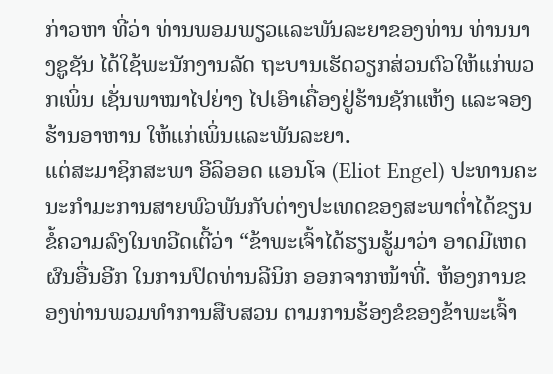ກ່າວຫາ ທີ່ວ່າ ທ່ານພອມພຽວແລະພັນລະຍາຂອງທ່ານ ທ່ານນາງຊູຊັນ ໄດ້ໃຊ້ພະນັກງານລັດ ຖະບານເຮັດວຽກສ່ວນຕົວໃຫ້ແກ່ພວກເພິ່ນ ເຊັ່ນພາໝາໄປຍ່າງ ໄປເອົາເຄື່ອງຢູ່ຮ້ານຊັກແຫ້ງ ແລະຈອງຮ້ານອາຫານ ໃຫ້ແກ່ເພິ່ນແລະພັນລະຍາ.
ແຕ່ສະມາຊິກສະພາ ອີລິອອດ ແອນໂຈ (Eliot Engel) ປະທານຄະນະກໍາມະການສາຍພົວພັນກັບຕ່າງປະເທດຂອງສະພາຕ່ຳໄດ້ຂຽນຂໍ້ຄວາມລົງໃນທວີດເຕີ້ວ່າ “ຂ້າພະເຈົ້າໄດ້ຮຽນຮູ້ມາວ່າ ອາດມີເຫດຜົນອື່ນອີກ ໃນການປົດທ່ານລີນິກ ອອກຈາກໜ້າທີ່. ຫ້ອງການຂອງທ່ານພວມທຳການສືບສວນ ຕາມການຮ້ອງຂໍຂອງຂ້າພະເຈົ້າ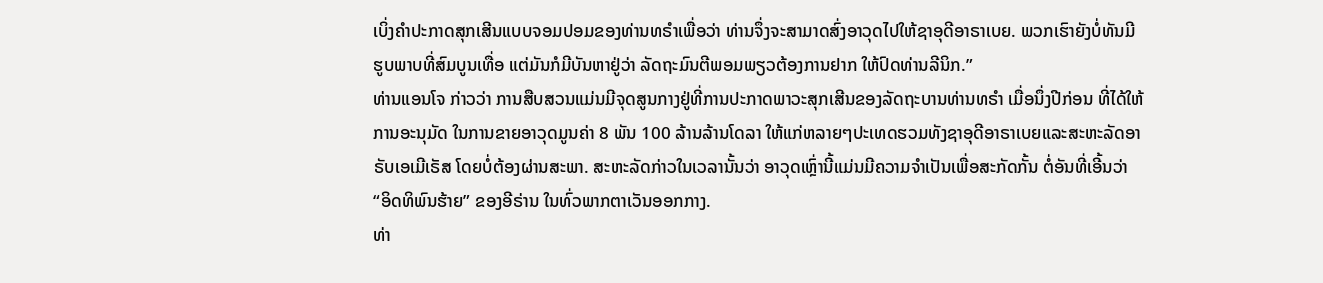ເບິ່ງຄຳປະກາດສຸກເສີນແບບຈອມປອມຂອງທ່ານທຣຳເພື່ອວ່າ ທ່ານຈຶ່ງຈະສາມາດສົ່ງອາວຸດໄປໃຫ້ຊາອຸດີອາຣາເບຍ. ພວກເຮົາຍັງບໍ່ທັນມີຮູບພາບທີ່ສົມບູນເທື່ອ ແຕ່ມັນກໍມີບັນຫາຢູ່ວ່າ ລັດຖະມົນຕີພອມພຽວຕ້ອງການຢາກ ໃຫ້ປົດທ່ານລີນິກ.”
ທ່ານແອນໂຈ ກ່າວວ່າ ການສືບສວນແມ່ນມີຈຸດສູນກາງຢູ່ທີ່ການປະກາດພາວະສຸກເສີນຂອງລັດຖະບານທ່ານທຣຳ ເມື່ອນຶ່ງປີກ່ອນ ທີ່ໄດ້ໃຫ້ການອະນຸມັດ ໃນການຂາຍອາວຸດມູນຄ່າ 8 ພັນ 100 ລ້ານລ້ານໂດລາ ໃຫ້ແກ່ຫລາຍໆປະເທດຮວມທັງຊາອຸດີອາຣາເບຍແລະສະຫະລັດອາຣັບເອເມີເຣັສ ໂດຍບໍ່ຕ້ອງຜ່ານສະພາ. ສະຫະລັດກ່າວໃນເວລານັ້ນວ່າ ອາວຸດເຫຼົ່ານີ້ແມ່ນມີຄວາມຈຳເປັນເພື່ອສະກັດກັ້ນ ຕໍ່ອັນທີ່ເອີ້ນວ່າ “ອິດທິພົນຮ້າຍ” ຂອງອີຣ່ານ ໃນທົ່ວພາກຕາເວັນອອກກາງ.
ທ່າ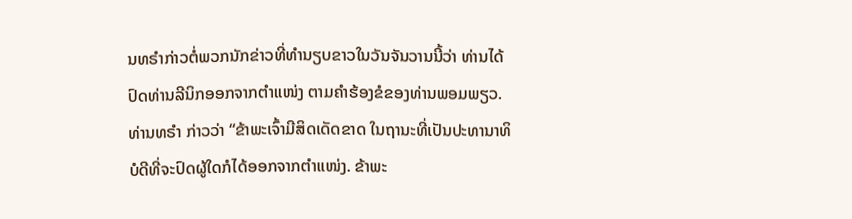ນທຣຳກ່າວຕໍ່ພວກນັກຂ່າວທີ່ທຳນຽບຂາວໃນວັນຈັນວານນີ້ວ່າ ທ່ານໄດ້ປົດທ່ານລີນິກອອກຈາກຕຳແໜ່ງ ຕາມຄຳຮ້ອງຂໍຂອງທ່ານພອມພຽວ.
ທ່ານທຣຳ ກ່າວວ່າ “ຂ້າພະເຈົ້າມີສິດເດັດຂາດ ໃນຖານະທີ່ເປັນປະທານາທິບໍດີທີ່ຈະປົດຜູ້ໃດກໍໄດ້ອອກຈາກຕຳແໜ່ງ. ຂ້າພະ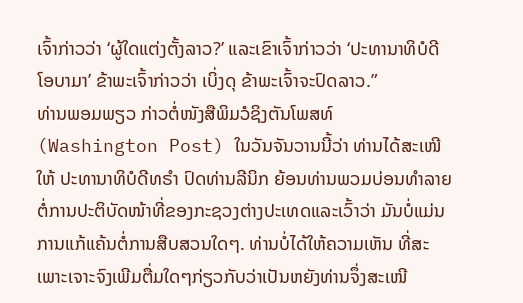ເຈົ້າກ່າວວ່າ ‘ຜູ້ໃດແຕ່ງຕັ້ງລາວ?’ ແລະເຂົາເຈົ້າກ່າວວ່າ ‘ປະທານາທິບໍດີໂອບາມາ’ ຂ້າພະເຈົ້າກ່າວວ່າ ເບິ່ງດຸ ຂ້າພະເຈົ້າຈະປົດລາວ.”
ທ່ານພອມພຽວ ກ່າວຕໍ່ໜັງສືພິມວໍຊິງຕັນໂພສທ໌ (Washington Post) ໃນວັນຈັນວານນີ້ວ່າ ທ່ານໄດ້ສະເໜີໃຫ້ ປະທານາທິບໍດີທຣຳ ປົດທ່ານລີນິກ ຍ້ອນທ່ານພວມບ່ອນທຳລາຍຕໍ່ການປະຕິບັດໜ້າທີ່ຂອງກະຊວງຕ່າງປະເທດແລະເວົ້າວ່າ ມັນບໍ່ແມ່ນການແກ້ແຄ້ນຕໍ່ການສືບສວນໃດໆ. ທ່ານບໍ່ໄດ້ໃຫ້ຄວາມເຫັນ ທີ່ສະເພາະເຈາະຈົງເພີມຕື່ມໃດໆກ່ຽວກັບວ່າເປັນຫຍັງທ່ານຈຶ່ງສະເໜີ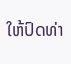ໃຫ້ປົດທ່າ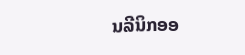ນລີນິກອອ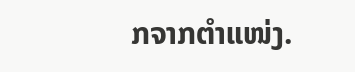ກຈາກຕຳແໜ່ງ.